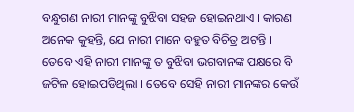ବନ୍ଧୁଗଣ ନାରୀ ମାନଙ୍କୁ ବୁଝିବା ସହଜ ହୋଇନଥାଏ । କାରଣ ଅନେକ କୁହନ୍ତି, ଯେ ନାରୀ ମାନେ ବହୁତ ବିଚିତ୍ର ଅଟନ୍ତି । ତେବେ ଏହି ନାରୀ ମାନଙ୍କୁ ତ ବୁଝିବା ଭଗବାନଙ୍କ ପକ୍ଷରେ ବି ଜଟିଳ ହୋଇପଡିଥିଲା । ତେବେ ସେହି ନାରୀ ମାନଙ୍କର କେଉଁ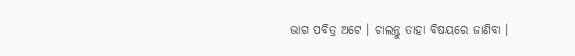ଭାଗ ପବିତ୍ର ଅଟେ । ଚାଲନ୍ତୁ ତାହା ବିଷୟରେ ଜାଣିବା ।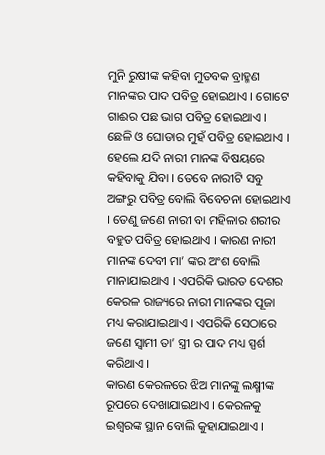ମୁନି ରୁଷୀଙ୍କ କହିବା ମୁତବକ ବ୍ରାହ୍ମଣ ମାନଙ୍କର ପାଦ ପବିତ୍ର ହୋଇଥାଏ । ଗୋଟେ ଗାଈର ପଛ ଭାଗ ପବିତ୍ର ହୋଇଥାଏ । ଛେଳି ଓ ଘୋଡାର ମୁହଁ ପବିତ୍ର ହୋଇଥାଏ ।
ହେଲେ ଯଦି ନାରୀ ମାନଙ୍କ ବିଷୟରେ କହିବାକୁ ଯିବା । ତେବେ ନାରୀଟି ସବୁ ଅଙ୍ଗରୁ ପବିତ୍ର ବୋଲି ବିବେଚନା ହୋଇଥାଏ । ତେଣୁ ଜଣେ ନାରୀ ବା ମହିଳାର ଶରୀର ବହୁତ ପବିତ୍ର ହୋଇଥାଏ । କାରଣ ନାରୀ ମାନଙ୍କ ଦେବୀ ମା’ ଙ୍କର ଅଂଶ ବୋଲି ମାନାଯାଇଥାଏ । ଏପରିକି ଭାରତ ଦେଶର କେରଳ ରାଜ୍ୟରେ ନାରୀ ମାନଙ୍କର ପୂଜା ମଧ୍ୟ କରାଯାଇଥାଏ । ଏପରିକି ସେଠାରେ ଜଣେ ସ୍ଵାମୀ ତା’ ସ୍ତ୍ରୀ ର ପାଦ ମଧ୍ୟ ସ୍ପର୍ଶ କରିଥାଏ ।
କାରଣ କେରଳରେ ଝିଅ ମାନଙ୍କୁ ଲକ୍ଷ୍ମୀଙ୍କ ରୂପରେ ଦେଖାଯାଇଥାଏ । କେରଳକୁ ଇଶ୍ଵରଙ୍କ ସ୍ଥାନ ବୋଲି କୁହାଯାଇଥାଏ ।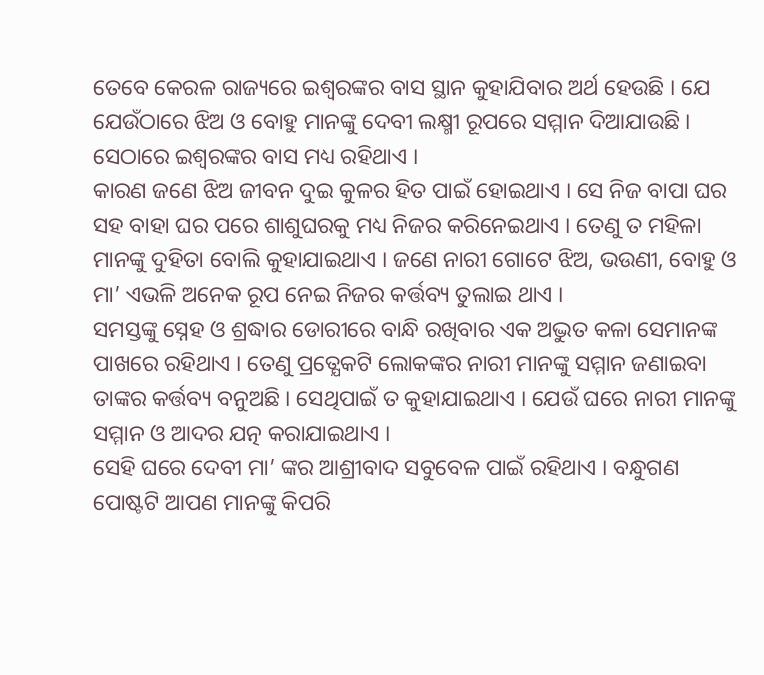ତେବେ କେରଳ ରାଜ୍ୟରେ ଇଶ୍ଵରଙ୍କର ବାସ ସ୍ଥାନ କୁହାଯିବାର ଅର୍ଥ ହେଉଛି । ଯେ ଯେଉଁଠାରେ ଝିଅ ଓ ବୋହୁ ମାନଙ୍କୁ ଦେବୀ ଲକ୍ଷ୍ମୀ ରୂପରେ ସମ୍ମାନ ଦିଆଯାଉଛି । ସେଠାରେ ଇଶ୍ଵରଙ୍କର ବାସ ମଧ୍ୟ ରହିଥାଏ ।
କାରଣ ଜଣେ ଝିଅ ଜୀବନ ଦୁଇ କୁଳର ହିତ ପାଇଁ ହୋଇଥାଏ । ସେ ନିଜ ବାପା ଘର ସହ ବାହା ଘର ପରେ ଶାଶୁଘରକୁ ମଧ୍ୟ ନିଜର କରିନେଇଥାଏ । ତେଣୁ ତ ମହିଳା ମାନଙ୍କୁ ଦୁହିତା ବୋଲି କୁହାଯାଇଥାଏ । ଜଣେ ନାରୀ ଗୋଟେ ଝିଅ, ଭଉଣୀ, ବୋହୁ ଓ ମା’ ଏଭଳି ଅନେକ ରୂପ ନେଇ ନିଜର କର୍ତ୍ତବ୍ୟ ତୁଲାଇ ଥାଏ ।
ସମସ୍ତଙ୍କୁ ସ୍ନେହ ଓ ଶ୍ରଦ୍ଧାର ଡୋରୀରେ ବାନ୍ଧି ରଖିବାର ଏକ ଅଦ୍ଭୁତ କଳା ସେମାନଙ୍କ ପାଖରେ ରହିଥାଏ । ତେଣୁ ପ୍ରତ୍ଯେକଟି ଲୋକଙ୍କର ନାରୀ ମାନଙ୍କୁ ସମ୍ମାନ ଜଣାଇବା ତାଙ୍କର କର୍ତ୍ତବ୍ୟ ବନୁଅଛି । ସେଥିପାଇଁ ତ କୁହାଯାଇଥାଏ । ଯେଉଁ ଘରେ ନାରୀ ମାନଙ୍କୁ ସମ୍ମାନ ଓ ଆଦର ଯତ୍ନ କରାଯାଇଥାଏ ।
ସେହି ଘରେ ଦେବୀ ମା’ ଙ୍କର ଆଶ୍ରୀବାଦ ସବୁବେଳ ପାଇଁ ରହିଥାଏ । ବନ୍ଧୁଗଣ ପୋଷ୍ଟଟି ଆପଣ ମାନଙ୍କୁ କିପରି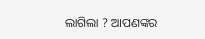ଲାଗିଲା ? ଆପଣଙ୍କର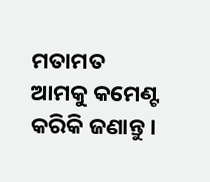ମତାମତ ଆମକୁ କମେଣ୍ଟ କରିକି ଜଣାନ୍ତୁ ।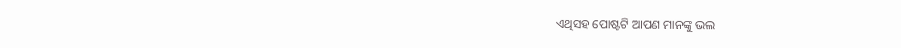ଏଥିସହ ପୋଷ୍ଟଟି ଆପଣ ମାନଙ୍କୁ ଭଲ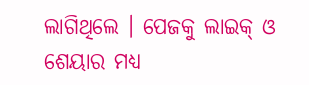ଲାଗିଥିଲେ । ପେଜକୁ ଲାଇକ୍ ଓ ଶେୟାର ମଧ୍ୟ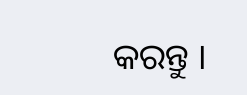କରନ୍ତୁ ।